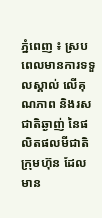ភ្នំពេញ ៖ ស្របពេលមានការទទួលស្គាល់ លើគុណភាព និងរសជាតិឆ្ងាញ់ នៃផលិតផលមីជាតិ ក្រុមហ៊ុន ដែលមាន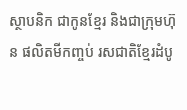ស្ថាបនិក ជាកូនខ្មែរ និងជាក្រុមហ៊ុន ផលិតមីកញ្ចប់ រសជាតិខ្មែរដំបូ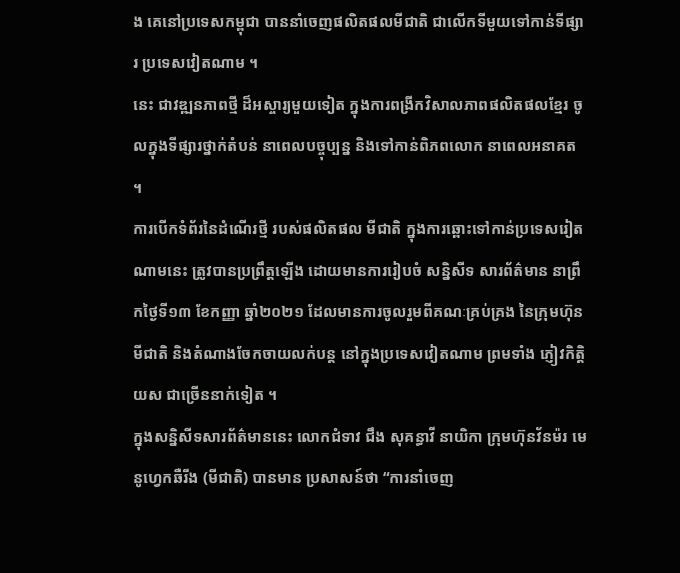ង គេនៅប្រទេសកម្ពុជា បាននាំចេញផលិតផលមីជាតិ ជាលើកទីមួយទៅកាន់ទីផ្សារ ប្រទេសវៀតណាម ។
នេះ ជាវឌ្ឍនភាពថ្មី ដ៏អស្ចារ្យមួយទៀត ក្នុងការពង្រីកវិសាលភាពផលិតផលខ្មែរ ចូលក្នុងទីផ្សារថ្នាក់តំបន់ នាពេលបច្ចុប្បន្ន និងទៅកាន់ពិភពលោក នាពេលអនាគត ។
ការបើកទំព័រនៃដំណើរថ្មី របស់ផលិតផល មីជាតិ ក្នុងការឆ្ពោះទៅកាន់ប្រទេសរៀតណាមនេះ ត្រូវបានប្រព្រឹត្តឡើង ដោយមានការរៀបចំ សន្និសីទ សារព័ត៌មាន នាព្រឹកថ្ងៃទី១៣ ខែកញ្ញា ឆ្នាំ២០២១ ដែលមានការចូលរួមពីគណៈគ្រប់គ្រង នៃក្រុមហ៊ុនមីជាតិ និងតំណាងចែកចាយលក់បន្ត នៅក្នុងប្រទេសវៀតណាម ព្រមទាំង ភ្ញៀវកិត្តិយស ជាច្រើននាក់ទៀត ។
ក្នុងសន្និសីទសារព័ត៌មាននេះ លោកជំទាវ ជឹង សុគន្ធាវី នាយិកា ក្រុមហ៊ុនវ័នម៉រ មេនូហ្វេកឆឺរីង (មីជាតិ) បានមាន ប្រសាសន៍ថា “ការនាំចេញ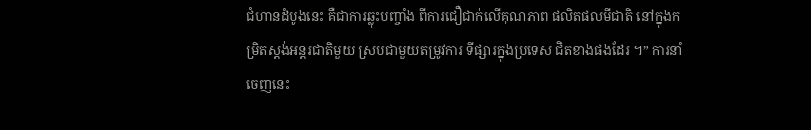ជំហានដំបូងនេះ គឺជាការឆ្លុះបញ្ចាំង ពីការជឿជាក់លើគុណភាព ផលិតផលមីជាតិ នៅក្នុងកម្រិតស្តង់អន្តរជាតិមួយ ស្របជាមួយតម្រូវការ ទីផ្សារក្នុងប្រទេស ជិតខាងផងដែរ ។” ការនាំចេញនេះ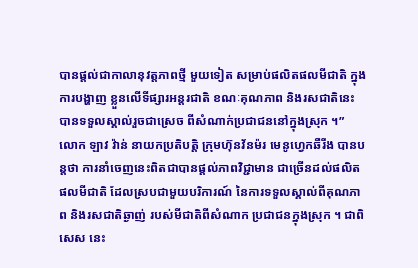បានផ្តល់ជាកាលានុវត្តភាពថ្មី មួយទៀត សម្រាប់ផលិតផលមីជាតិ ក្នុងការបង្ហាញ ខ្លួនលើទីផ្សារអន្តរជាតិ ខណៈគុណភាព និងរសជាតិនេះ បានទទួលស្គាល់រួចជាស្រេច ពីសំណាក់ប្រជាជននៅក្នុងស្រុក ។”
លោក ឡាវ វ៉ាន់ នាយកប្រតិបត្តិ ក្រុមហ៊ុនវ័នម៉រ មេនូហ្វេកឆឺរីង បានបន្តថា ការនាំចេញនេះពិតជាបានផ្តល់ភាពវិជ្ជាមាន ជាច្រើនដល់ផលិតផលមីជាតិ ដែលស្របជាមួយបរិការណ៍ នៃការទទួលស្គាល់ពីគុណភាព និងរសជាតិឆ្ងាញ់ របស់មីជាតិពីសំណាក ប្រជាជនក្នុងស្រុក ។ ជាពិសេស នេះ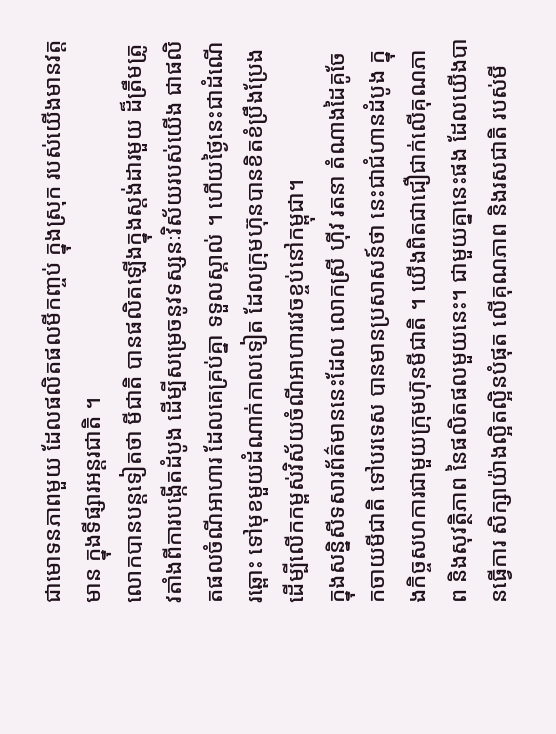ជាមោទនភាពមួយ ដែលផលិតផលមីកញ្ចប់ ក្នុងស្រុក របស់យើងមានវត្តមាន ក្នុងទីផ្សារអន្តរជាតិ ។
លោកបានបន្តទៀតថា មីជាតិ បានផលិតឡើងក្នុងស្តង់ដារមួយ ដ៏ត្រឹមត្រូវតាំងពីការបង្កើតដំបូង ដើម្បីសម្រេចនូវទស្សនៈវិស័យរបស់យើង ជាផលិតផលចំណីអាហារ ដែលគេគ្រប់គ្នា ទទួលស្គាល់ ។ ហើយថ្ងៃនេះជាដំណើរឆ្ពោះ ទៅមុខមួយដំណាក់កាលទៀត ដែលក្រុមហ៊ុនបានខិតខំប្រឹងប្រែង ដើម្បីលើកកម្ពស់វិស័យចំណីអាហារវេចខ្ចប់នៅកម្ពុជា។
ក្នុងសន្និសីទសារព័ត៌មាននេះដែល លោកស្រី ហ៊ីវ រតនា តំណាងដៃគូចែកចាយមីជាតិ ទៅបរទេស បានមានប្រសាសន៍ថា នេះជាជំហានដំបូង ក្នុងកិច្ចសហការជាមួយក្រុមហ៊ុនមីជាតិ ។ យើងពិតជាជឿជាក់លើគុណភាព និងសុវត្ថិភាព នៃផលិតផលមួយនេះ។ ជាមួយគ្នានេះផង ដែលយើងបានធ្វើការ សិក្សាយ៉ាងល្អិតល្អិនបំផុត លើគុណភាព និងរសជាតិ របស់មី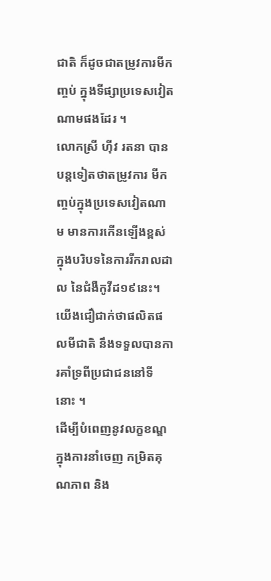ជាតិ ក៏ដូចជាតម្រូវការមីកញ្ចប់ ក្នុងទីផ្សាប្រទេសវៀតណាមផងដែរ ។
លោកស្រី ហ៊ីវ រតនា បានបន្តទៀតថាតម្រូវការ មីកញ្ចប់ក្នុងប្រទេសវៀតណាម មានការកើនឡើងខ្ពស់ ក្នុងបរិបទនៃការរីករាលដាល នៃជំងឺកូវីដ១៩នេះ។ យើងជឿជាក់ថាផលិតផលមីជាតិ នឹងទទួលបានការគាំទ្រពីប្រជាជននៅទីនោះ ។
ដើម្បីបំពេញនូវលក្ខខណ្ឌក្នុងការនាំចេញ កម្រិតគុណភាព និង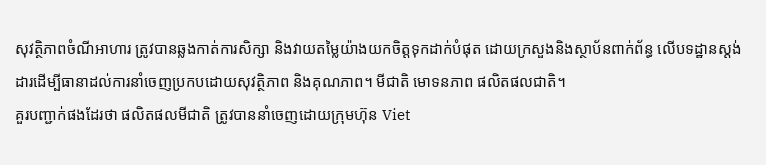សុវត្ថិភាពចំណីអាហារ ត្រូវបានឆ្លងកាត់ការសិក្សា និងវាយតម្លៃយ៉ាងយកចិត្តទុកដាក់បំផុត ដោយក្រសួងនិងស្ថាប័នពាក់ព័ន្ធ លើបទដ្ឋានស្តង់ដារដើម្បីធានាដល់ការនាំចេញប្រកបដោយសុវត្ថិភាព និងគុណភាព។ មីជាតិ មោទនភាព ផលិតផលជាតិ។
គួរបញ្ជាក់ផងដែរថា ផលិតផលមីជាតិ ត្រូវបាននាំចេញដោយក្រុមហ៊ុន Viet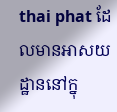thai phat ដែលមានអាសយដ្ឋាននៅក្នុ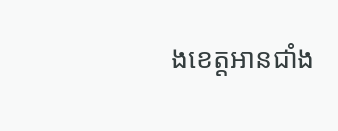ងខេត្តអានជាំង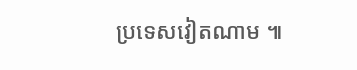ប្រទេសវៀតណាម ៕